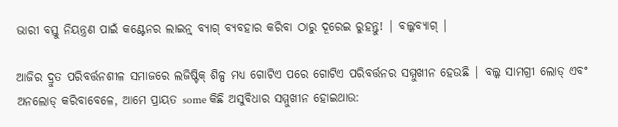ଭାରୀ ବସ୍ତୁ ନିୟନ୍ତ୍ରଣ ପାଇଁ କଣ୍ଟେନର ଲାଇନ୍ର୍ ବ୍ୟାଗ୍ ବ୍ୟବହାର କରିବା ଠାରୁ ଦୂରେଇ ରୁହନ୍ତୁ! | ବଲ୍କବ୍ୟାଗ୍ |

ଆଜିର ଦ୍ରୁତ ପରିବର୍ତ୍ତନଶୀଳ ସମାଜରେ ଲଜିଷ୍ଟିକ୍ ଶିଳ୍ପ ମଧ୍ୟ ଗୋଟିଏ ପରେ ଗୋଟିଏ ପରିବର୍ତ୍ତନର ସମ୍ମୁଖୀନ ହେଉଛି | ବଲ୍କ ସାମଗ୍ରୀ ଲୋଡ୍ ଏବଂ ଅନଲୋଡ୍ କରିବାବେଳେ, ଆମେ ପ୍ରାୟତ some କିଛି ଅସୁବିଧାର ସମ୍ମୁଖୀନ ହୋଇଥାଉ: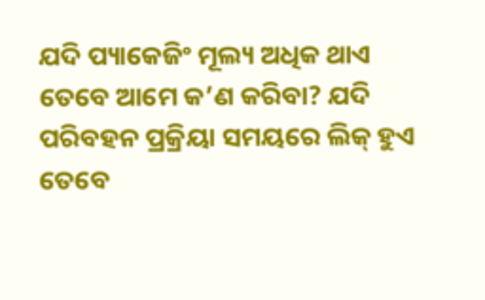ଯଦି ପ୍ୟାକେଜିଂ ମୂଲ୍ୟ ଅଧିକ ଥାଏ ତେବେ ଆମେ କ’ଣ କରିବା? ଯଦି ପରିବହନ ପ୍ରକ୍ରିୟା ସମୟରେ ଲିକ୍ ହୁଏ ତେବେ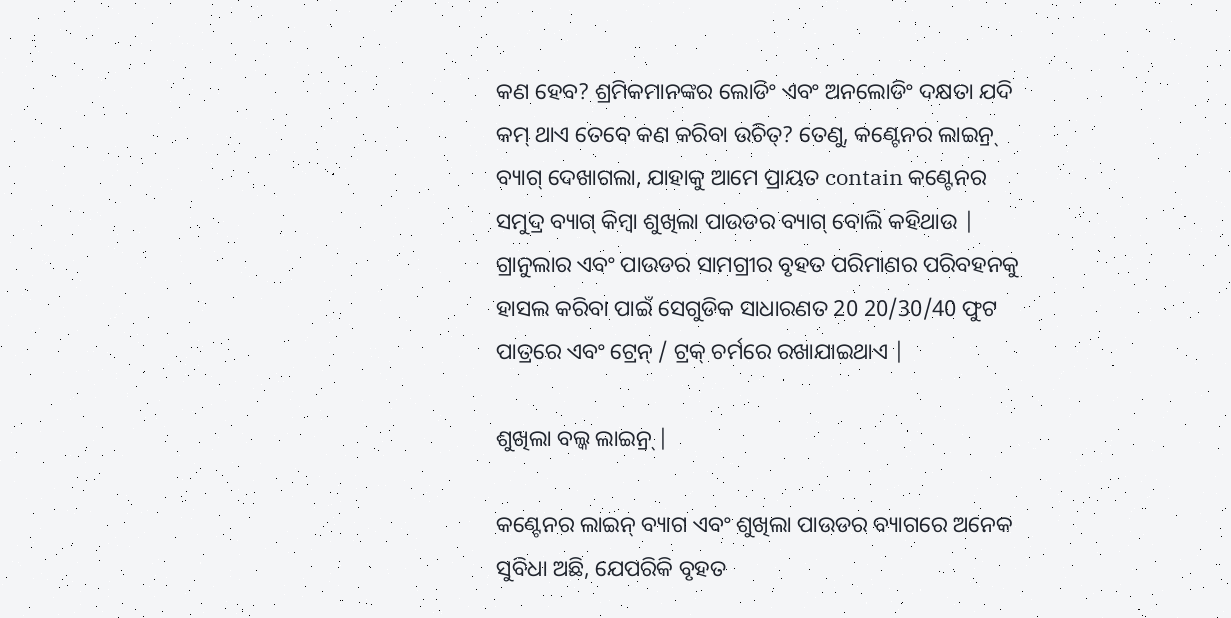କଣ ହେବ? ଶ୍ରମିକମାନଙ୍କର ଲୋଡିଂ ଏବଂ ଅନଲୋଡିଂ ଦକ୍ଷତା ଯଦି କମ୍ ଥାଏ ତେବେ କଣ କରିବା ଉଚିତ୍? ତେଣୁ, କଣ୍ଟେନର ଲାଇନ୍ର୍ ବ୍ୟାଗ୍ ଦେଖାଗଲା, ଯାହାକୁ ଆମେ ପ୍ରାୟତ contain କଣ୍ଟେନର ସମୁଦ୍ର ବ୍ୟାଗ୍ କିମ୍ବା ଶୁଖିଲା ପାଉଡର ବ୍ୟାଗ୍ ବୋଲି କହିଥାଉ | ଗ୍ରାନୁଲାର ଏବଂ ପାଉଡର ସାମଗ୍ରୀର ବୃହତ ପରିମାଣର ପରିବହନକୁ ହାସଲ କରିବା ପାଇଁ ସେଗୁଡିକ ସାଧାରଣତ 20 20/30/40 ଫୁଟ ପାତ୍ରରେ ଏବଂ ଟ୍ରେନ୍ / ଟ୍ରକ୍ ଚର୍ମରେ ରଖାଯାଇଥାଏ |

ଶୁଖିଲା ବଲ୍କ ଲାଇନ୍ର୍ |

କଣ୍ଟେନର ଲାଇନ୍ ବ୍ୟାଗ ଏବଂ ଶୁଖିଲା ପାଉଡର ବ୍ୟାଗରେ ଅନେକ ସୁବିଧା ଅଛି, ଯେପରିକି ବୃହତ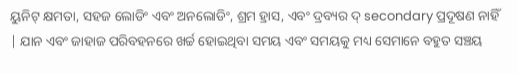ୟୁନିଟ୍ କ୍ଷମତା, ସହଜ ଲୋଡିଂ ଏବଂ ଅନଲୋଡିଂ, ଶ୍ରମ ହ୍ରାସ, ଏବଂ ଦ୍ରବ୍ୟର ଦ୍ secondary ପ୍ରଦୂଷଣ ନାହିଁ | ଯାନ ଏବଂ ଜାହାଜ ପରିବହନରେ ଖର୍ଚ୍ଚ ହୋଇଥିବା ସମୟ ଏବଂ ସମୟକୁ ମଧ୍ୟ ସେମାନେ ବହୁତ ସଞ୍ଚୟ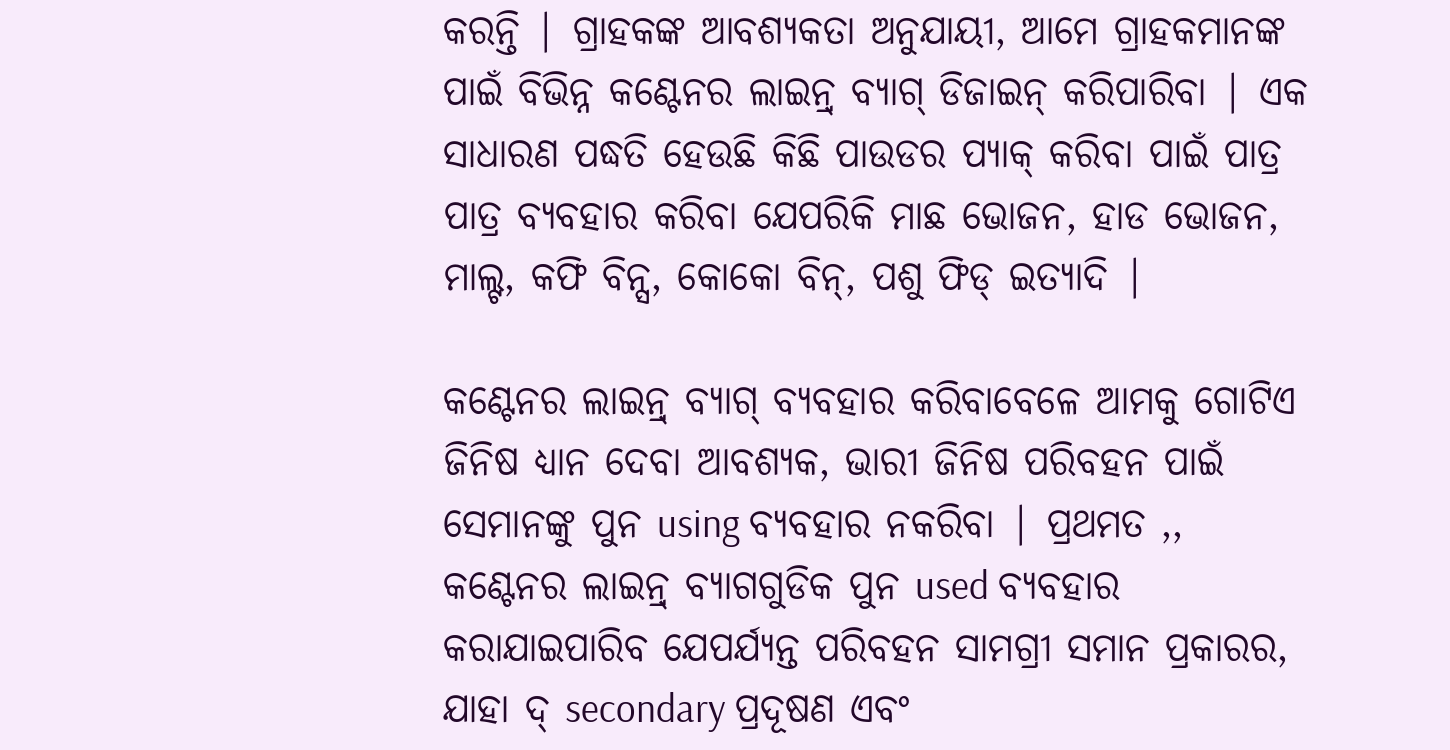କରନ୍ତି | ଗ୍ରାହକଙ୍କ ଆବଶ୍ୟକତା ଅନୁଯାୟୀ, ଆମେ ଗ୍ରାହକମାନଙ୍କ ପାଇଁ ବିଭିନ୍ନ କଣ୍ଟେନର ଲାଇନ୍ର୍ ବ୍ୟାଗ୍ ଡିଜାଇନ୍ କରିପାରିବା | ଏକ ସାଧାରଣ ପଦ୍ଧତି ହେଉଛି କିଛି ପାଉଡର ପ୍ୟାକ୍ କରିବା ପାଇଁ ପାତ୍ର ପାତ୍ର ବ୍ୟବହାର କରିବା ଯେପରିକି ମାଛ ଭୋଜନ, ହାଡ ଭୋଜନ, ମାଲ୍ଟ, କଫି ବିନ୍ସ, କୋକୋ ବିନ୍, ପଶୁ ଫିଡ୍ ଇତ୍ୟାଦି |

କଣ୍ଟେନର ଲାଇନ୍ର୍ ବ୍ୟାଗ୍ ବ୍ୟବହାର କରିବାବେଳେ ଆମକୁ ଗୋଟିଏ ଜିନିଷ ଧ୍ୟାନ ଦେବା ଆବଶ୍ୟକ, ଭାରୀ ଜିନିଷ ପରିବହନ ପାଇଁ ସେମାନଙ୍କୁ ପୁନ using ବ୍ୟବହାର ନକରିବା | ପ୍ରଥମତ ,, କଣ୍ଟେନର ଲାଇନ୍ର୍ ବ୍ୟାଗଗୁଡିକ ପୁନ used ବ୍ୟବହାର କରାଯାଇପାରିବ ଯେପର୍ଯ୍ୟନ୍ତ ପରିବହନ ସାମଗ୍ରୀ ସମାନ ପ୍ରକାରର, ଯାହା ଦ୍ secondary ପ୍ରଦୂଷଣ ଏବଂ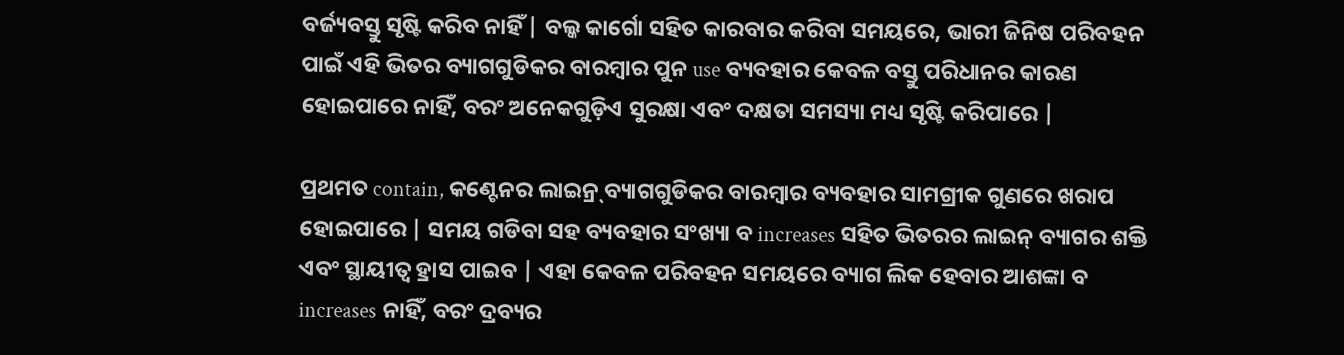ବର୍ଜ୍ୟବସ୍ତୁ ସୃଷ୍ଟି କରିବ ନାହିଁ | ବଲ୍କ କାର୍ଗୋ ସହିତ କାରବାର କରିବା ସମୟରେ, ଭାରୀ ଜିନିଷ ପରିବହନ ପାଇଁ ଏହି ଭିତର ବ୍ୟାଗଗୁଡିକର ବାରମ୍ବାର ପୁନ use ବ୍ୟବହାର କେବଳ ବସ୍ତୁ ପରିଧାନର କାରଣ ହୋଇପାରେ ନାହିଁ, ବରଂ ଅନେକଗୁଡ଼ିଏ ସୁରକ୍ଷା ଏବଂ ଦକ୍ଷତା ସମସ୍ୟା ମଧ୍ୟ ସୃଷ୍ଟି କରିପାରେ |

ପ୍ରଥମତ contain, କଣ୍ଟେନର ଲାଇନ୍ର୍ ବ୍ୟାଗଗୁଡିକର ବାରମ୍ବାର ବ୍ୟବହାର ସାମଗ୍ରୀକ ଗୁଣରେ ଖରାପ ହୋଇପାରେ | ସମୟ ଗଡିବା ସହ ବ୍ୟବହାର ସଂଖ୍ୟା ବ increases ସହିତ ଭିତରର ଲାଇନ୍ ବ୍ୟାଗର ଶକ୍ତି ଏବଂ ସ୍ଥାୟୀତ୍ୱ ହ୍ରାସ ପାଇବ | ଏହା କେବଳ ପରିବହନ ସମୟରେ ବ୍ୟାଗ ଲିକ ହେବାର ଆଶଙ୍କା ବ increases ନାହିଁ, ବରଂ ଦ୍ରବ୍ୟର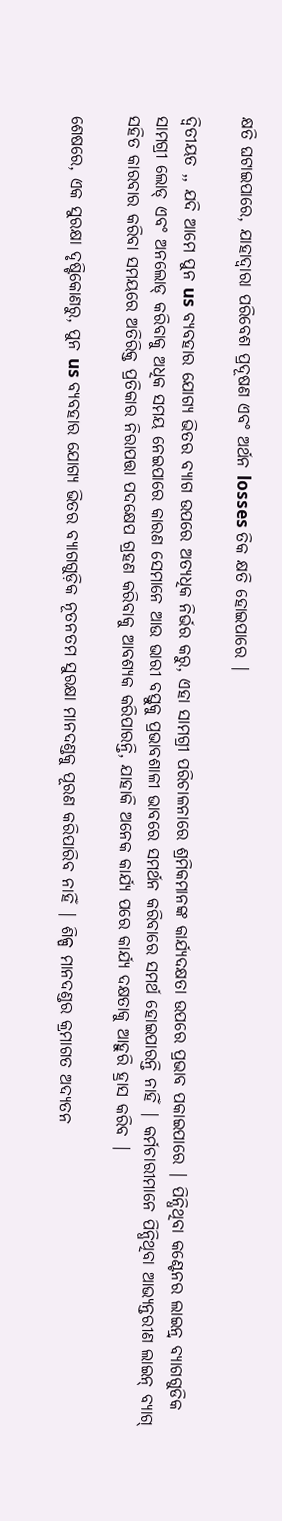କ୍ଷତି ଘଟାଇପାରେ, ଯାହାଦ୍ୱାରା ପରିବେଶ ପ୍ରଦୂଷଣ ଏବଂ ଅର୍ଥନ losses ତିକ କ୍ଷତି ହୋଇପାରେ |

ଦ୍ୱିତୀୟତ ,, ଯଦି ଆମେ ପୁନ us ବ୍ୟବହାର ଯୋଗ୍ୟ ଭିତର ବ୍ୟାଗ ଉପରେ ଅତ୍ୟଧିକ ନିର୍ଭର କରୁ, ଏହା ସାମଗ୍ରୀ ପରିଚାଳନାରେ ଶ୍ରମିକମାନଙ୍କ କାର୍ଯ୍ୟଦକ୍ଷତା ଉପରେ ପ୍ରଭାବ ପକାଇପାରେ | ପିନ୍ଧିଥିବା କଣ୍ଟେନର ଲାଇନ୍ର୍ ବ୍ୟାଗଗୁଡିକ ସାମଗ୍ରୀ ଲୋଡ୍ ଏବଂ ଅନଲୋଡ୍ କରିବାକୁ ଅଧିକ ସମୟ ନେଇପାରେ କାରଣ ସେମାନେ ଆଉ ଭାରୀ ବସ୍ତୁକୁ ପ୍ରଭାବଶାଳୀ ଭାବରେ ସମର୍ଥନ କରିବାରେ ସମର୍ଥ ହୋଇପାରନ୍ତି ନାହିଁ | କର୍ମଚାରୀମାନେ ପିନ୍ଧିଥିବା ଆଭ୍ୟନ୍ତରୀଣ ଲାଇନ୍ ବ୍ୟାଗ୍ ସହିତ କାରବାର କରିବା ସମୟରେ ଅତିରିକ୍ତ ପ୍ରତିକାର ନିରାପତ୍ତା ପଦକ୍ଷେପ ଗ୍ରହଣ କରିବାକୁ ଆବଶ୍ୟକ କରିପାରନ୍ତି, ଯାହାକି ଅନେକ କାର୍ଯ୍ୟ ପରେ କାର୍ଯ୍ୟ ଦକ୍ଷତାକୁ ଆହୁରି ହ୍ରାସ କରିବ |

ଶେଷରେ, ଏକ ସୁରକ୍ଷା ଦୃଷ୍ଟିକୋଣରୁ, ପୁନ us ବ୍ୟବହାର ଯୋଗ୍ୟ ଭିତର ବ୍ୟାଗଗୁଡ଼ିକ ନୂତନତମ ସୁରକ୍ଷା ମାନଦଣ୍ଡକୁ ପୂରଣ କରିପାରିବ ନାହିଁ | ଶିଳ୍ପ ମାନଦଣ୍ଡର କ୍ରମାଗତ ଅଦ୍ୟତନ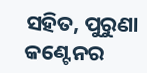ସହିତ, ପୁରୁଣା କଣ୍ଟେନର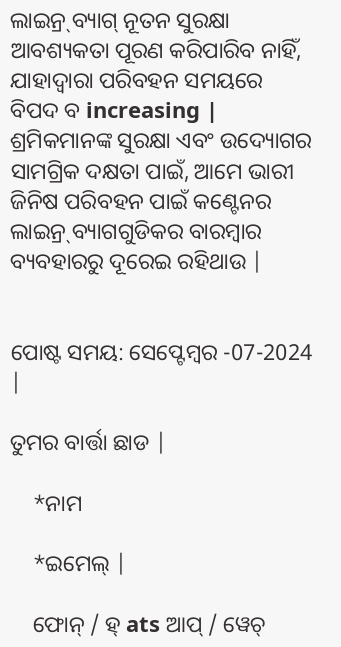ଲାଇନ୍ର୍ ବ୍ୟାଗ୍ ନୂତନ ସୁରକ୍ଷା ଆବଶ୍ୟକତା ପୂରଣ କରିପାରିବ ନାହିଁ, ଯାହାଦ୍ୱାରା ପରିବହନ ସମୟରେ ବିପଦ ବ increasing | ଶ୍ରମିକମାନଙ୍କ ସୁରକ୍ଷା ଏବଂ ଉଦ୍ୟୋଗର ସାମଗ୍ରିକ ଦକ୍ଷତା ପାଇଁ, ଆମେ ଭାରୀ ଜିନିଷ ପରିବହନ ପାଇଁ କଣ୍ଟେନର ଲାଇନ୍ର୍ ବ୍ୟାଗଗୁଡିକର ବାରମ୍ବାର ବ୍ୟବହାରରୁ ଦୂରେଇ ରହିଥାଉ |


ପୋଷ୍ଟ ସମୟ: ସେପ୍ଟେମ୍ବର -07-2024 |

ତୁମର ବାର୍ତ୍ତା ଛାଡ |

    *ନାମ

    *ଇମେଲ୍ |

    ଫୋନ୍ / ହ୍ ats ଆପ୍ / ୱେଚ୍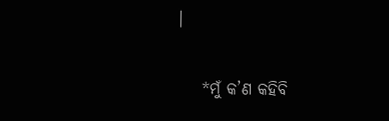|

    *ମୁଁ କ’ଣ କହିବି